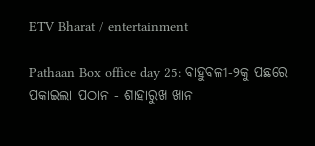ETV Bharat / entertainment

Pathaan Box office day 25: ବାହୁବଳୀ-୨କୁ ପଛରେ ପକାଇଲା ପଠାନ - ଶାହାରୁଖ ଖାନ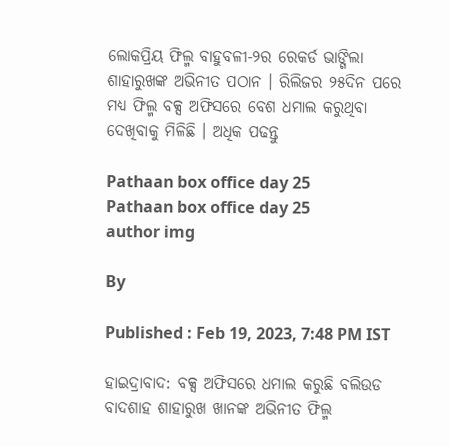ଲୋକପ୍ରିୟ ଫିଲ୍ମ ବାହୁବଳୀ-୨ର ରେକର୍ଡ ଭାଙ୍ଗିଲା ଶାହାରୁଖଙ୍କ ଅଭିନୀତ ପଠାନ । ରିଲିଜର ୨୫ଦିନ ପରେ ମଧ୍ୟ ଫିଲ୍ମ ବକ୍ସ ଅଫିସରେ ବେଶ ଧମାଲ କରୁଥିବା ଦେଖିବାକୁ ମିଳିଛି । ଅଧିକ ପଢନ୍ତୁ

Pathaan box office day 25
Pathaan box office day 25
author img

By

Published : Feb 19, 2023, 7:48 PM IST

ହାଇଦ୍ରାବାଦ: ବକ୍ସ ଅଫିସରେ ଧମାଲ କରୁଛି ବଲିଉଡ ବାଦଶାହ ଶାହାରୁଖ ଖାନଙ୍କ ଅଭିନୀତ ଫିଲ୍ମ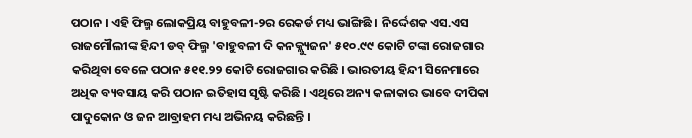ପଠାନ । ଏହି ଫିଲ୍ମ ଲୋକପ୍ରିୟ ବାହୁବଳୀ-୨ର ରେକର୍ଡ ମଧ୍ୟ ଭାଙ୍ଗିଛି । ନିର୍ଦ୍ଦେଶକ ଏସ.ଏସ ରାଜମୌଲୀଙ୍କ ହିନ୍ଦୀ ଡବ୍‌ ଫିଲ୍ମ 'ବାହୁବଳୀ ଦି କନକ୍ଲ୍ୟୁଜନ' ୫୧୦.୯୯ କୋଟି ଟଙ୍କା ରୋଜଗାର କରିଥିବା ବେଳେ ପଠାନ ୫୧୧.୨୨ କୋଟି ରୋଜଗାର କରିଛି । ଭାରତୀୟ ହିନ୍ଦୀ ସିନେମାରେ ଅଧିକ ବ୍ୟବସାୟ କରି ପଠାନ ଇତିହାସ ସୃଷ୍ଟି କରିଛି । ଏଥିରେ ଅନ୍ୟ କଳାକାର ଭାବେ ଦୀପିକା ପାଦୁକୋନ ଓ ଜନ ଆବ୍ରାହମ ମଧ୍ୟ ଅଭିନୟ କରିଛନ୍ତି ।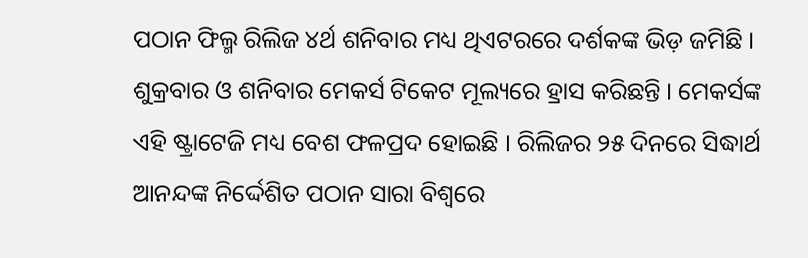ପଠାନ ଫିଲ୍ମ ରିଲିଜ ୪ର୍ଥ ଶନିବାର ମଧ୍ୟ ଥିଏଟରରେ ଦର୍ଶକଙ୍କ ଭିଡ଼ ଜମିଛି । ଶୁକ୍ରବାର ଓ ଶନିବାର ମେକର୍ସ ଟିକେଟ ମୂଲ୍ୟରେ ହ୍ରାସ କରିଛନ୍ତି । ମେକର୍ସଙ୍କ ଏହି ଷ୍ଟ୍ରାଟେଜି ମଧ୍ୟ ବେଶ ଫଳପ୍ରଦ ହୋଇଛି । ରିଲିଜର ୨୫ ଦିନରେ ସିଦ୍ଧାର୍ଥ ଆନନ୍ଦଙ୍କ ନିର୍ଦ୍ଦେଶିତ ପଠାନ ସାରା ବିଶ୍ବରେ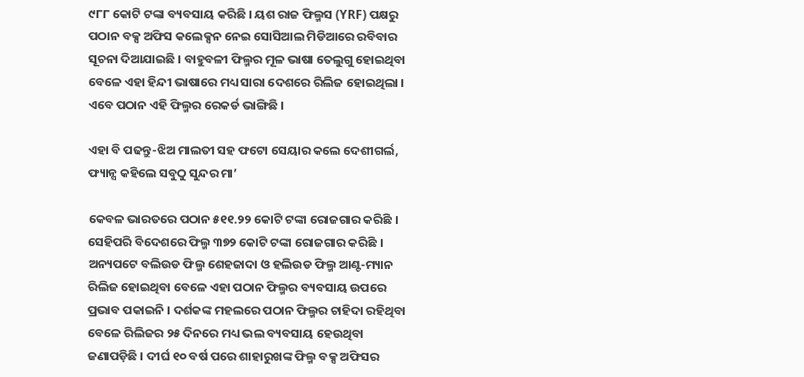୯୮୮ କୋଟି ଟଙ୍କା ବ୍ୟବସାୟ କରିଛି । ୟଶ ରାଜ ଫିଲ୍ମସ (YRF) ପକ୍ଷରୁ ପଠାନ ବକ୍ସ ଅଫିସ କଲେକ୍ସନ ନେଇ ସୋସିଆଲ ମିଡିଆରେ ରବିବାର ସୂଚନା ଦିଆଯାଇଛି । ବାହୁବଳୀ ଫିଲ୍ମର ମୂଳ ଭାଷା ତେଲୁଗୁ ହୋଇଥିବା ବେଳେ ଏହା ହିନ୍ଦୀ ଭାଷାରେ ମଧ୍ୟ ସାରା ଦେଶରେ ରିଲିଜ ହୋଇଥିଲା । ଏବେ ପଠାନ ଏହି ଫିଲ୍ମର ରେକର୍ଡ ଭାଙ୍ଗିଛି ।

ଏହା ବି ପଢନ୍ତୁ-ଝିଅ ମାଲତୀ ସହ ଫଟୋ ସେୟାର କଲେ ଦେଶୀଗର୍ଲ, ଫ୍ୟାନ୍ସ କହିଲେ ସବୁଠୁ ସୁନ୍ଦର ମା’

କେବଳ ଭାରତରେ ପଠାନ ୫୧୧.୨୨ କୋଟି ଟଙ୍କା ରୋଜଗାର କରିଛି । ସେହିପରି ବିଦେଶରେ ଫିଲ୍ମ ୩୭୨ କୋଟି ଟଙ୍କା ରୋଜଗାର କରିଛି । ଅନ୍ୟପଟେ ବଲିଉଡ ଫିଲ୍ମ ଶେହଜାଦା ଓ ହଲିଉଡ ଫିଲ୍ମ ଆଣ୍ଟ-ମ୍ୟାନ ରିଲିଜ ହୋଇଥିବା ବେଳେ ଏହା ପଠାନ ଫିଲ୍ମର ବ୍ୟବସାୟ ଉପରେ ପ୍ରଭାବ ପକାଇନି । ଦର୍ଶକଙ୍କ ମହଲରେ ପଠାନ ଫିଲ୍ମର ଚାହିଦା ରହିଥିବା ବେଳେ ରିଲିଜର ୨୫ ଦିନରେ ମଧ୍ୟ ଭଲ ବ୍ୟବସାୟ ହେଉଥିବା ଜଣାପଡ଼ିଛି । ଦୀର୍ଘ ୧୦ ବର୍ଷ ପରେ ଶାହାରୁଖଙ୍କ ଫିଲ୍ମ ବକ୍ସ ଅଫିସର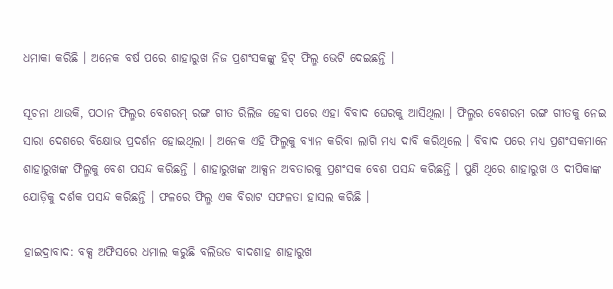ଧମାକା କରିଛି । ଅନେକ ବର୍ଷ ପରେ ଶାହାରୁଖ ନିଜ ପ୍ରଶଂସକଙ୍କୁ ହିଟ୍‌ ଫିଲ୍ମ ଭେଟି ଦେଇଛନ୍ତି ।

ସୂଚନା ଥାଉକି, ପଠାନ ଫିଲ୍ମର ବେଶରମ୍‌ ରଙ୍ଗ ଗୀତ ରିଲିଜ ହେବା ପରେ ଏହା ବିବାଦ ଘେରକୁ ଆସିଥିଲା । ଫିଲ୍ମର ବେଶରମ ରଙ୍ଗ ଗୀତକୁ ନେଇ ସାରା ଦେଶରେ ବିକ୍ଷୋଭ ପ୍ରଦର୍ଶନ ହୋଇଥିଲା । ଅନେକ ଏହି ଫିଲ୍ମକୁ ବ୍ୟାନ କରିବା ଲାଗି ମଧ୍ୟ ଦାବି କରିଥିଲେ । ବିବାଦ ପରେ ମଧ୍ୟ ପ୍ରଶଂସକମାନେ ଶାହାରୁଖଙ୍କ ଫିଲ୍ମକୁ ବେଶ ପସନ୍ଦ କରିଛନ୍ତି । ଶାହାରୁଖଙ୍କ ଆକ୍ସନ ଅବତାରକୁ ପ୍ରଶଂସକ ବେଶ ପସନ୍ଦ କରିଛନ୍ତି । ପୁଣି ଥିରେ ଶାହାରୁଖ ଓ ଦୀପିକାଙ୍କ ଯୋଡ଼ିକୁ ଦର୍ଶକ ପସନ୍ଦ କରିଛନ୍ତି । ଫଳରେ ଫିଲ୍ମ ଏକ ବିରାଟ ସଫଳତା ହାସଲ କରିଛି ।

ହାଇଦ୍ରାବାଦ: ବକ୍ସ ଅଫିସରେ ଧମାଲ କରୁଛି ବଲିଉଡ ବାଦଶାହ ଶାହାରୁଖ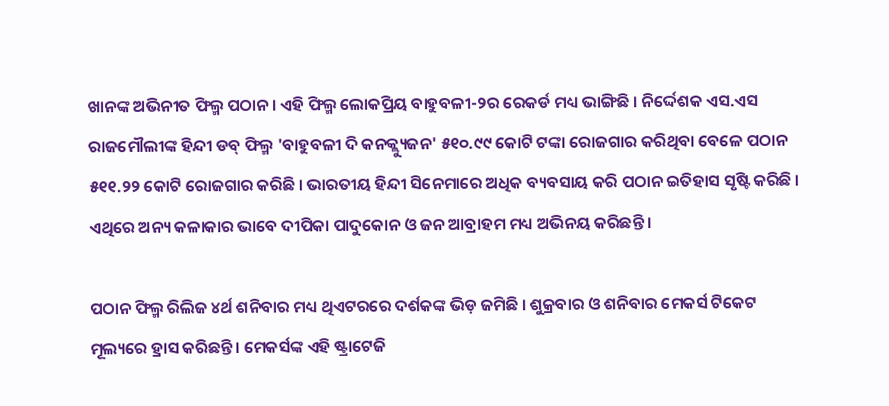ଖାନଙ୍କ ଅଭିନୀତ ଫିଲ୍ମ ପଠାନ । ଏହି ଫିଲ୍ମ ଲୋକପ୍ରିୟ ବାହୁବଳୀ-୨ର ରେକର୍ଡ ମଧ୍ୟ ଭାଙ୍ଗିଛି । ନିର୍ଦ୍ଦେଶକ ଏସ.ଏସ ରାଜମୌଲୀଙ୍କ ହିନ୍ଦୀ ଡବ୍‌ ଫିଲ୍ମ 'ବାହୁବଳୀ ଦି କନକ୍ଲ୍ୟୁଜନ' ୫୧୦.୯୯ କୋଟି ଟଙ୍କା ରୋଜଗାର କରିଥିବା ବେଳେ ପଠାନ ୫୧୧.୨୨ କୋଟି ରୋଜଗାର କରିଛି । ଭାରତୀୟ ହିନ୍ଦୀ ସିନେମାରେ ଅଧିକ ବ୍ୟବସାୟ କରି ପଠାନ ଇତିହାସ ସୃଷ୍ଟି କରିଛି । ଏଥିରେ ଅନ୍ୟ କଳାକାର ଭାବେ ଦୀପିକା ପାଦୁକୋନ ଓ ଜନ ଆବ୍ରାହମ ମଧ୍ୟ ଅଭିନୟ କରିଛନ୍ତି ।

ପଠାନ ଫିଲ୍ମ ରିଲିଜ ୪ର୍ଥ ଶନିବାର ମଧ୍ୟ ଥିଏଟରରେ ଦର୍ଶକଙ୍କ ଭିଡ଼ ଜମିଛି । ଶୁକ୍ରବାର ଓ ଶନିବାର ମେକର୍ସ ଟିକେଟ ମୂଲ୍ୟରେ ହ୍ରାସ କରିଛନ୍ତି । ମେକର୍ସଙ୍କ ଏହି ଷ୍ଟ୍ରାଟେଜି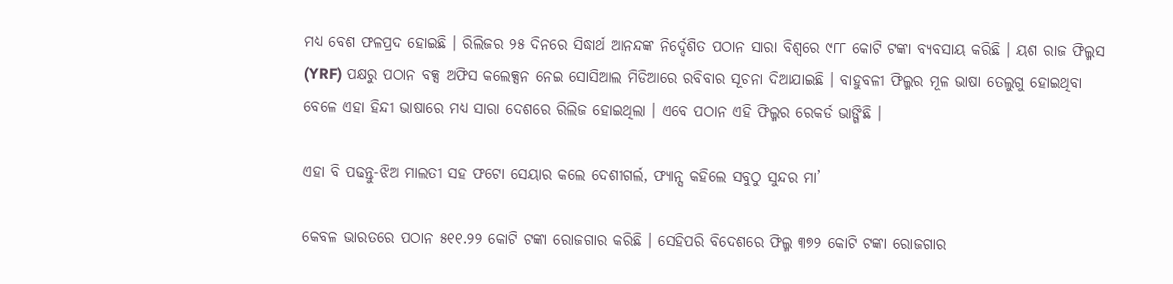ମଧ୍ୟ ବେଶ ଫଳପ୍ରଦ ହୋଇଛି । ରିଲିଜର ୨୫ ଦିନରେ ସିଦ୍ଧାର୍ଥ ଆନନ୍ଦଙ୍କ ନିର୍ଦ୍ଦେଶିତ ପଠାନ ସାରା ବିଶ୍ବରେ ୯୮୮ କୋଟି ଟଙ୍କା ବ୍ୟବସାୟ କରିଛି । ୟଶ ରାଜ ଫିଲ୍ମସ (YRF) ପକ୍ଷରୁ ପଠାନ ବକ୍ସ ଅଫିସ କଲେକ୍ସନ ନେଇ ସୋସିଆଲ ମିଡିଆରେ ରବିବାର ସୂଚନା ଦିଆଯାଇଛି । ବାହୁବଳୀ ଫିଲ୍ମର ମୂଳ ଭାଷା ତେଲୁଗୁ ହୋଇଥିବା ବେଳେ ଏହା ହିନ୍ଦୀ ଭାଷାରେ ମଧ୍ୟ ସାରା ଦେଶରେ ରିଲିଜ ହୋଇଥିଲା । ଏବେ ପଠାନ ଏହି ଫିଲ୍ମର ରେକର୍ଡ ଭାଙ୍ଗିଛି ।

ଏହା ବି ପଢନ୍ତୁ-ଝିଅ ମାଲତୀ ସହ ଫଟୋ ସେୟାର କଲେ ଦେଶୀଗର୍ଲ, ଫ୍ୟାନ୍ସ କହିଲେ ସବୁଠୁ ସୁନ୍ଦର ମା’

କେବଳ ଭାରତରେ ପଠାନ ୫୧୧.୨୨ କୋଟି ଟଙ୍କା ରୋଜଗାର କରିଛି । ସେହିପରି ବିଦେଶରେ ଫିଲ୍ମ ୩୭୨ କୋଟି ଟଙ୍କା ରୋଜଗାର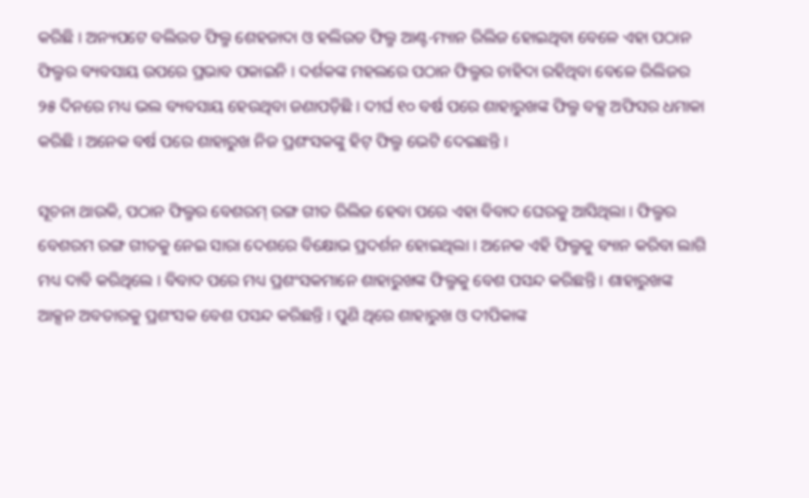କରିଛି । ଅନ୍ୟପଟେ ବଲିଉଡ ଫିଲ୍ମ ଶେହଜାଦା ଓ ହଲିଉଡ ଫିଲ୍ମ ଆଣ୍ଟ-ମ୍ୟାନ ରିଲିଜ ହୋଇଥିବା ବେଳେ ଏହା ପଠାନ ଫିଲ୍ମର ବ୍ୟବସାୟ ଉପରେ ପ୍ରଭାବ ପକାଇନି । ଦର୍ଶକଙ୍କ ମହଲରେ ପଠାନ ଫିଲ୍ମର ଚାହିଦା ରହିଥିବା ବେଳେ ରିଲିଜର ୨୫ ଦିନରେ ମଧ୍ୟ ଭଲ ବ୍ୟବସାୟ ହେଉଥିବା ଜଣାପଡ଼ିଛି । ଦୀର୍ଘ ୧୦ ବର୍ଷ ପରେ ଶାହାରୁଖଙ୍କ ଫିଲ୍ମ ବକ୍ସ ଅଫିସର ଧମାକା କରିଛି । ଅନେକ ବର୍ଷ ପରେ ଶାହାରୁଖ ନିଜ ପ୍ରଶଂସକଙ୍କୁ ହିଟ୍‌ ଫିଲ୍ମ ଭେଟି ଦେଇଛନ୍ତି ।

ସୂଚନା ଥାଉକି, ପଠାନ ଫିଲ୍ମର ବେଶରମ୍‌ ରଙ୍ଗ ଗୀତ ରିଲିଜ ହେବା ପରେ ଏହା ବିବାଦ ଘେରକୁ ଆସିଥିଲା । ଫିଲ୍ମର ବେଶରମ ରଙ୍ଗ ଗୀତକୁ ନେଇ ସାରା ଦେଶରେ ବିକ୍ଷୋଭ ପ୍ରଦର୍ଶନ ହୋଇଥିଲା । ଅନେକ ଏହି ଫିଲ୍ମକୁ ବ୍ୟାନ କରିବା ଲାଗି ମଧ୍ୟ ଦାବି କରିଥିଲେ । ବିବାଦ ପରେ ମଧ୍ୟ ପ୍ରଶଂସକମାନେ ଶାହାରୁଖଙ୍କ ଫିଲ୍ମକୁ ବେଶ ପସନ୍ଦ କରିଛନ୍ତି । ଶାହାରୁଖଙ୍କ ଆକ୍ସନ ଅବତାରକୁ ପ୍ରଶଂସକ ବେଶ ପସନ୍ଦ କରିଛନ୍ତି । ପୁଣି ଥିରେ ଶାହାରୁଖ ଓ ଦୀପିକାଙ୍କ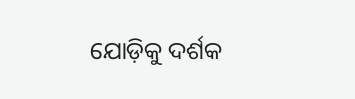ଯୋଡ଼ିକୁ ଦର୍ଶକ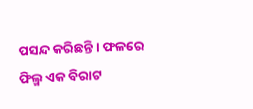ପସନ୍ଦ କରିଛନ୍ତି । ଫଳରେ ଫିଲ୍ମ ଏକ ବିରାଟ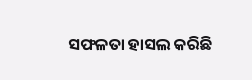ସଫଳତା ହାସଲ କରିଛି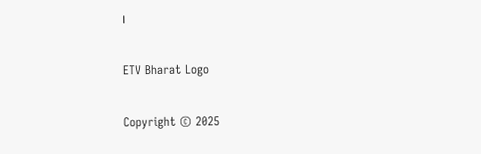।

ETV Bharat Logo

Copyright © 2025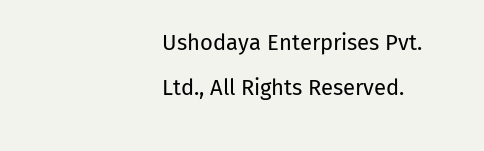Ushodaya Enterprises Pvt. Ltd., All Rights Reserved.